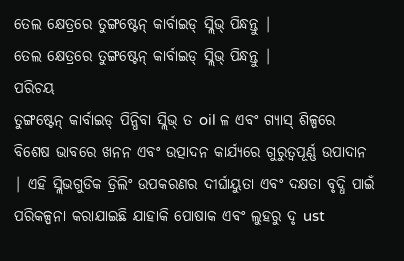ତେଲ କ୍ଷେତ୍ରରେ ତୁଙ୍ଗଷ୍ଟେନ୍ କାର୍ବାଇଡ୍ ସ୍ଲିଭ୍ ପିନ୍ଧନ୍ତୁ |
ତେଲ କ୍ଷେତ୍ରରେ ତୁଙ୍ଗଷ୍ଟେନ୍ କାର୍ବାଇଡ୍ ସ୍ଲିଭ୍ ପିନ୍ଧନ୍ତୁ |
ପରିଚୟ
ତୁଙ୍ଗଷ୍ଟେନ୍ କାର୍ବାଇଡ୍ ପିନ୍ଧିବା ସ୍ଲିଭ୍ ତ oil ଳ ଏବଂ ଗ୍ୟାସ୍ ଶିଳ୍ପରେ ବିଶେଷ ଭାବରେ ଖନନ ଏବଂ ଉତ୍ପାଦନ କାର୍ଯ୍ୟରେ ଗୁରୁତ୍ୱପୂର୍ଣ୍ଣ ଉପାଦାନ | ଏହି ସ୍ଲିଭଗୁଡିକ ଡ୍ରିଲିଂ ଉପକରଣର ଦୀର୍ଘାୟୁତା ଏବଂ ଦକ୍ଷତା ବୃଦ୍ଧି ପାଇଁ ପରିକଳ୍ପନା କରାଯାଇଛି ଯାହାକି ପୋଷାକ ଏବଂ ଲୁହରୁ ଦୃ ust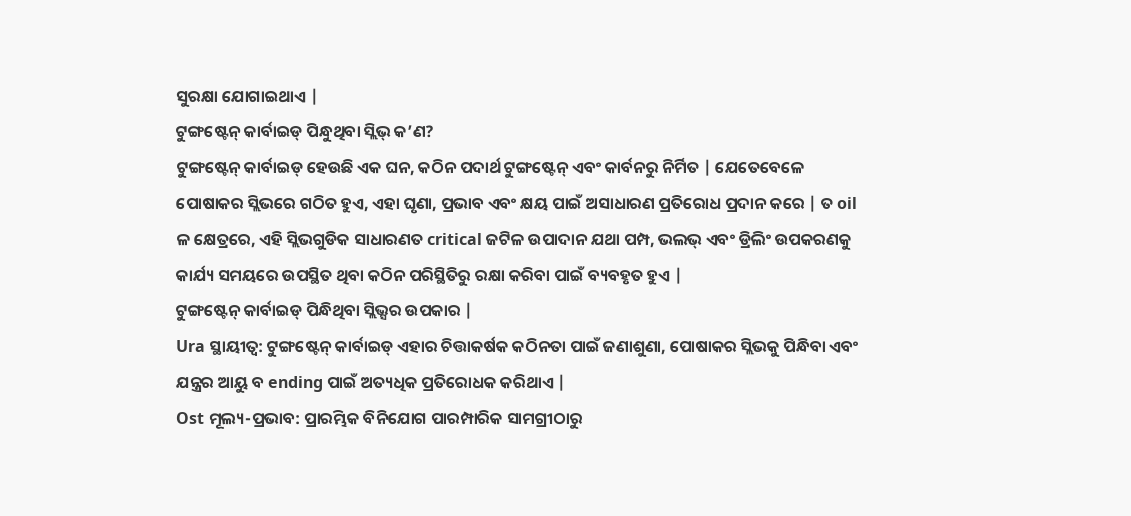ସୁରକ୍ଷା ଯୋଗାଇଥାଏ |
ଟୁଙ୍ଗଷ୍ଟେନ୍ କାର୍ବାଇଡ୍ ପିନ୍ଧୁଥିବା ସ୍ଲିଭ୍ କ’ଣ?
ଟୁଙ୍ଗଷ୍ଟେନ୍ କାର୍ବାଇଡ୍ ହେଉଛି ଏକ ଘନ, କଠିନ ପଦାର୍ଥ ଟୁଙ୍ଗଷ୍ଟେନ୍ ଏବଂ କାର୍ବନରୁ ନିର୍ମିତ | ଯେତେବେଳେ ପୋଷାକର ସ୍ଲିଭରେ ଗଠିତ ହୁଏ, ଏହା ଘୃଣା, ପ୍ରଭାବ ଏବଂ କ୍ଷୟ ପାଇଁ ଅସାଧାରଣ ପ୍ରତିରୋଧ ପ୍ରଦାନ କରେ | ତ oil ଳ କ୍ଷେତ୍ରରେ, ଏହି ସ୍ଲିଭଗୁଡିକ ସାଧାରଣତ critical ଜଟିଳ ଉପାଦାନ ଯଥା ପମ୍ପ, ଭଲଭ୍ ଏବଂ ଡ୍ରିଲିଂ ଉପକରଣକୁ କାର୍ଯ୍ୟ ସମୟରେ ଉପସ୍ଥିତ ଥିବା କଠିନ ପରିସ୍ଥିତିରୁ ରକ୍ଷା କରିବା ପାଇଁ ବ୍ୟବହୃତ ହୁଏ |
ଟୁଙ୍ଗଷ୍ଟେନ୍ କାର୍ବାଇଡ୍ ପିନ୍ଧିଥିବା ସ୍ଲିଭ୍ସର ଉପକାର |
Ura ସ୍ଥାୟୀତ୍ୱ: ଟୁଙ୍ଗଷ୍ଟେନ୍ କାର୍ବାଇଡ୍ ଏହାର ଚିତ୍ତାକର୍ଷକ କଠିନତା ପାଇଁ ଜଣାଶୁଣା, ପୋଷାକର ସ୍ଲିଭକୁ ପିନ୍ଧିବା ଏବଂ ଯନ୍ତ୍ରର ଆୟୁ ବ ending ପାଇଁ ଅତ୍ୟଧିକ ପ୍ରତିରୋଧକ କରିଥାଏ |
Ost ମୂଲ୍ୟ-ପ୍ରଭାବ: ପ୍ରାରମ୍ଭିକ ବିନିଯୋଗ ପାରମ୍ପାରିକ ସାମଗ୍ରୀଠାରୁ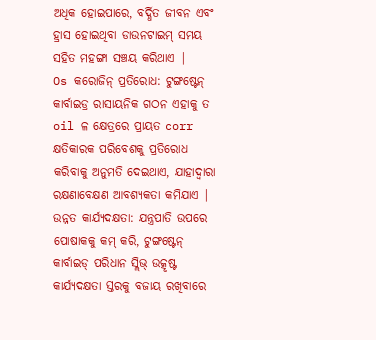ଅଧିକ ହୋଇପାରେ, ବର୍ଦ୍ଧିତ ଜୀବନ ଏବଂ ହ୍ରାସ ହୋଇଥିବା ଡାଉନଟାଇମ୍ ସମୟ ସହିତ ମହଙ୍ଗା ସଞ୍ଚୟ କରିଥାଏ |
Os କରୋଜିନ୍ ପ୍ରତିରୋଧ: ଟୁଙ୍ଗଷ୍ଟେନ୍ କାର୍ବାଇଡ୍ର ରାସାୟନିକ ଗଠନ ଏହାକୁ ତ oil ଳ କ୍ଷେତ୍ରରେ ପ୍ରାୟତ corr କ୍ଷତିକାରକ ପରିବେଶକୁ ପ୍ରତିରୋଧ କରିବାକୁ ଅନୁମତି ଦେଇଥାଏ, ଯାହାଦ୍ୱାରା ରକ୍ଷଣାବେକ୍ଷଣ ଆବଶ୍ୟକତା କମିଯାଏ |
ଉନ୍ନତ କାର୍ଯ୍ୟଦକ୍ଷତା: ଯନ୍ତ୍ରପାତି ଉପରେ ପୋଷାକକୁ କମ୍ କରି, ଟୁଙ୍ଗଷ୍ଟେନ୍ କାର୍ବାଇଡ୍ ପରିଧାନ ସ୍ଲିଭ୍ ଉତ୍କୃଷ୍ଟ କାର୍ଯ୍ୟଦକ୍ଷତା ସ୍ତରକୁ ବଜାୟ ରଖିବାରେ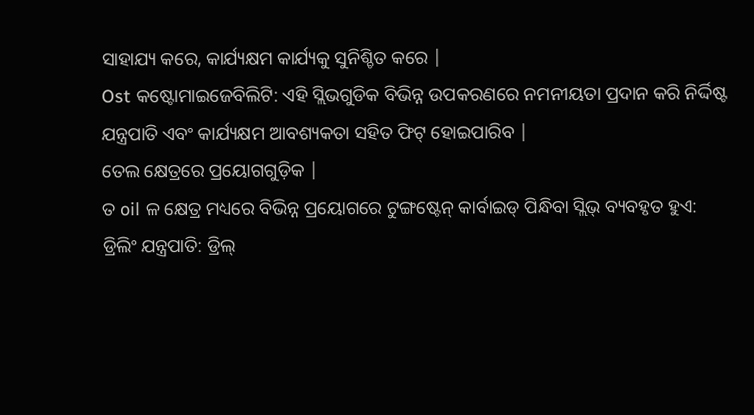ସାହାଯ୍ୟ କରେ, କାର୍ଯ୍ୟକ୍ଷମ କାର୍ଯ୍ୟକୁ ସୁନିଶ୍ଚିତ କରେ |
Ost କଷ୍ଟୋମାଇଜେବିଲିଟି: ଏହି ସ୍ଲିଭଗୁଡିକ ବିଭିନ୍ନ ଉପକରଣରେ ନମନୀୟତା ପ୍ରଦାନ କରି ନିର୍ଦ୍ଦିଷ୍ଟ ଯନ୍ତ୍ରପାତି ଏବଂ କାର୍ଯ୍ୟକ୍ଷମ ଆବଶ୍ୟକତା ସହିତ ଫିଟ୍ ହୋଇପାରିବ |
ତେଲ କ୍ଷେତ୍ରରେ ପ୍ରୟୋଗଗୁଡ଼ିକ |
ତ oil ଳ କ୍ଷେତ୍ର ମଧ୍ୟରେ ବିଭିନ୍ନ ପ୍ରୟୋଗରେ ଟୁଙ୍ଗଷ୍ଟେନ୍ କାର୍ବାଇଡ୍ ପିନ୍ଧିବା ସ୍ଲିଭ୍ ବ୍ୟବହୃତ ହୁଏ:
ଡ୍ରିଲିଂ ଯନ୍ତ୍ରପାତି: ଡ୍ରିଲ୍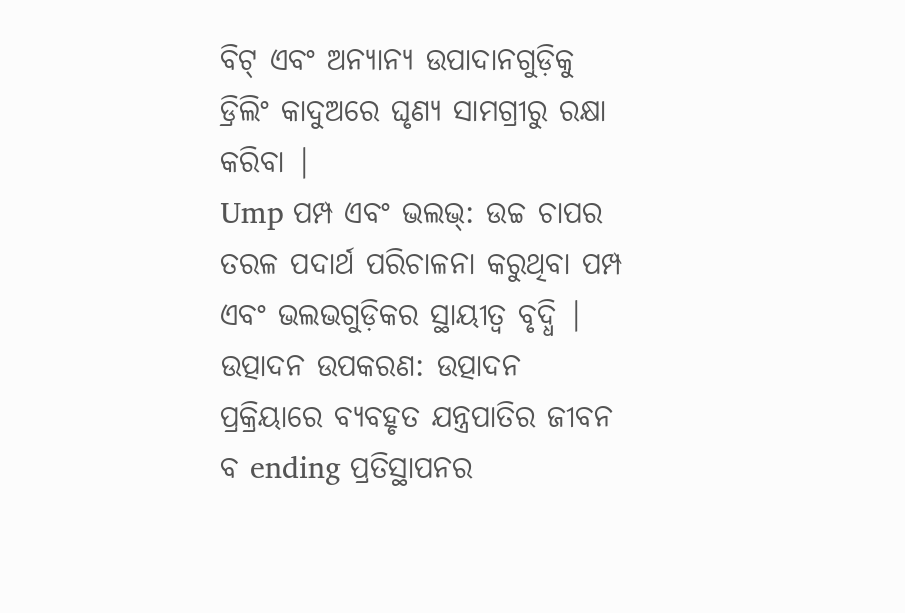ବିଟ୍ ଏବଂ ଅନ୍ୟାନ୍ୟ ଉପାଦାନଗୁଡ଼ିକୁ ଡ୍ରିଲିଂ କାଦୁଅରେ ଘୃଣ୍ୟ ସାମଗ୍ରୀରୁ ରକ୍ଷା କରିବା |
Ump ପମ୍ପ ଏବଂ ଭଲଭ୍: ଉଚ୍ଚ ଚାପର ତରଳ ପଦାର୍ଥ ପରିଚାଳନା କରୁଥିବା ପମ୍ପ ଏବଂ ଭଲଭଗୁଡ଼ିକର ସ୍ଥାୟୀତ୍ୱ ବୃଦ୍ଧି |
ଉତ୍ପାଦନ ଉପକରଣ: ଉତ୍ପାଦନ ପ୍ରକ୍ରିୟାରେ ବ୍ୟବହୃତ ଯନ୍ତ୍ରପାତିର ଜୀବନ ବ ending ପ୍ରତିସ୍ଥାପନର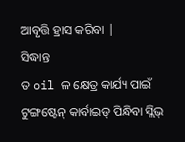ଆବୃତ୍ତି ହ୍ରାସ କରିବା |
ସିଦ୍ଧାନ୍ତ
ତ oil ଳ କ୍ଷେତ୍ର କାର୍ଯ୍ୟ ପାଇଁ ଟୁଙ୍ଗଷ୍ଟେନ୍ କାର୍ବାଇଡ୍ ପିନ୍ଧିବା ସ୍ଲିଭ୍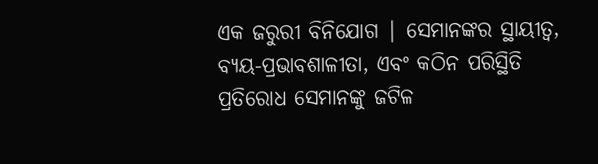ଏକ ଜରୁରୀ ବିନିଯୋଗ | ସେମାନଙ୍କର ସ୍ଥାୟୀତ୍ୱ, ବ୍ୟୟ-ପ୍ରଭାବଶାଳୀତା, ଏବଂ କଠିନ ପରିସ୍ଥିତି ପ୍ରତିରୋଧ ସେମାନଙ୍କୁ ଜଟିଳ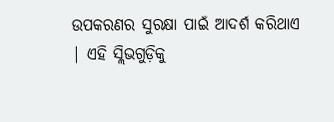ଉପକରଣର ସୁରକ୍ଷା ପାଇଁ ଆଦର୍ଶ କରିଥାଏ | ଏହି ସ୍ଲିଭଗୁଡ଼ିକୁ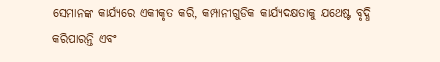ସେମାନଙ୍କ କାର୍ଯ୍ୟରେ ଏକୀକୃତ କରି, କମ୍ପାନୀଗୁଡିକ କାର୍ଯ୍ୟଦକ୍ଷତାକୁ ଯଥେଷ୍ଟ ବୃଦ୍ଧି କରିପାରନ୍ତି ଏବଂ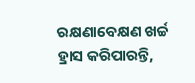ରକ୍ଷଣାବେକ୍ଷଣ ଖର୍ଚ୍ଚ ହ୍ରାସ କରିପାରନ୍ତି,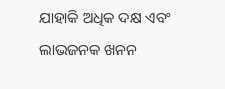ଯାହାକି ଅଧିକ ଦକ୍ଷ ଏବଂ ଲାଭଜନକ ଖନନ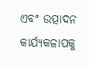ଏବଂ ଉତ୍ପାଦନ କାର୍ଯ୍ୟକଳାପକୁ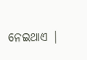ନେଇଥାଏ |